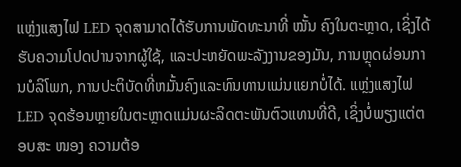ແຫຼ່ງແສງໄຟ LED ຈຸດສາມາດໄດ້ຮັບການພັດທະນາທີ່ ໝັ້ນ ຄົງໃນຕະຫຼາດ, ເຊິ່ງໄດ້ຮັບຄວາມໂປດປານຈາກຜູ້ໃຊ້, ແລະປະຫຍັດພະລັງງານຂອງມັນ, ການຫຼຸດຜ່ອນການບໍລິໂພກ, ການປະຕິບັດທີ່ຫມັ້ນຄົງແລະທົນທານແມ່ນແຍກບໍ່ໄດ້. ແຫຼ່ງແສງໄຟ LED ຈຸດຮ້ອນຫຼາຍໃນຕະຫຼາດແມ່ນຜະລິດຕະພັນຕົວແທນທີ່ດີ, ເຊິ່ງບໍ່ພຽງແຕ່ຕອບສະ ໜອງ ຄວາມຕ້ອ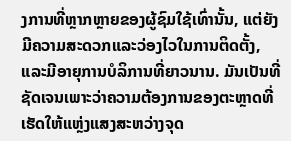ງການທີ່ຫຼາກຫຼາຍຂອງຜູ້ຊົມໃຊ້ເທົ່ານັ້ນ, ແຕ່ຍັງມີຄວາມສະດວກແລະວ່ອງໄວໃນການຕິດຕັ້ງ, ແລະມີອາຍຸການບໍລິການທີ່ຍາວນານ. ມັນເປັນທີ່ຊັດເຈນເພາະວ່າຄວາມຕ້ອງການຂອງຕະຫຼາດທີ່ເຮັດໃຫ້ແຫຼ່ງແສງສະຫວ່າງຈຸດ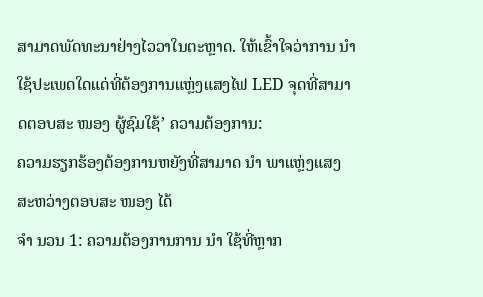ສາມາດພັດທະນາຢ່າງໄວວາໃນຕະຫຼາດ. ໃຫ້ເຂົ້າໃຈວ່າການ ນຳ ໃຊ້ປະເພດໃດແດ່ທີ່ຕ້ອງການແຫຼ່ງແສງໄຟ LED ຈຸດທີ່ສາມາດຕອບສະ ໜອງ ຜູ້ຊົມໃຊ້’ ຄວາມຕ້ອງການ:
ຄວາມຮຽກຮ້ອງຕ້ອງການຫຍັງທີ່ສາມາດ ນຳ ພາແຫຼ່ງແສງສະຫວ່າງຕອບສະ ໜອງ ໄດ້
ຈຳ ນວນ 1: ຄວາມຕ້ອງການການ ນຳ ໃຊ້ທີ່ຫຼາກ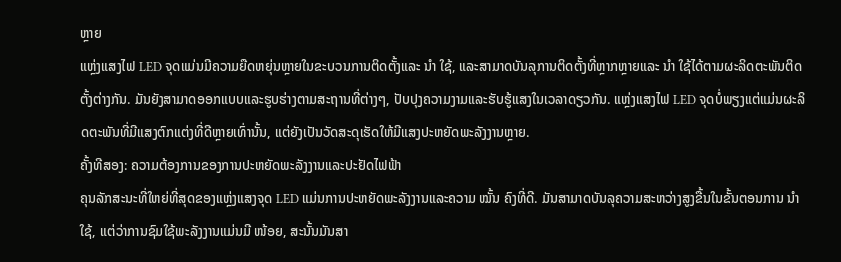ຫຼາຍ
ແຫຼ່ງແສງໄຟ LED ຈຸດແມ່ນມີຄວາມຍືດຫຍຸ່ນຫຼາຍໃນຂະບວນການຕິດຕັ້ງແລະ ນຳ ໃຊ້, ແລະສາມາດບັນລຸການຕິດຕັ້ງທີ່ຫຼາກຫຼາຍແລະ ນຳ ໃຊ້ໄດ້ຕາມຜະລິດຕະພັນຕິດຕັ້ງຕ່າງກັນ. ມັນຍັງສາມາດອອກແບບແລະຮູບຮ່າງຕາມສະຖານທີ່ຕ່າງໆ, ປັບປຸງຄວາມງາມແລະຮັບຮູ້ແສງໃນເວລາດຽວກັນ. ແຫຼ່ງແສງໄຟ LED ຈຸດບໍ່ພຽງແຕ່ແມ່ນຜະລິດຕະພັນທີ່ມີແສງຕົກແຕ່ງທີ່ດີຫຼາຍເທົ່ານັ້ນ, ແຕ່ຍັງເປັນວັດສະດຸເຮັດໃຫ້ມີແສງປະຫຍັດພະລັງງານຫຼາຍ.
ຄັ້ງທີສອງ: ຄວາມຕ້ອງການຂອງການປະຫຍັດພະລັງງານແລະປະຢັດໄຟຟ້າ
ຄຸນລັກສະນະທີ່ໃຫຍ່ທີ່ສຸດຂອງແຫຼ່ງແສງຈຸດ LED ແມ່ນການປະຫຍັດພະລັງງານແລະຄວາມ ໝັ້ນ ຄົງທີ່ດີ. ມັນສາມາດບັນລຸຄວາມສະຫວ່າງສູງຂື້ນໃນຂັ້ນຕອນການ ນຳ ໃຊ້, ແຕ່ວ່າການຊົມໃຊ້ພະລັງງານແມ່ນມີ ໜ້ອຍ, ສະນັ້ນມັນສາ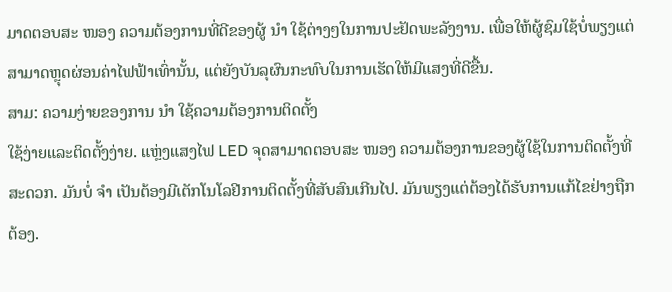ມາດຕອບສະ ໜອງ ຄວາມຕ້ອງການທີ່ດີຂອງຜູ້ ນຳ ໃຊ້ຕ່າງໆໃນການປະຢັດພະລັງງານ. ເພື່ອໃຫ້ຜູ້ຊົມໃຊ້ບໍ່ພຽງແຕ່ສາມາດຫຼຸດຜ່ອນຄ່າໄຟຟ້າເທົ່ານັ້ນ, ແຕ່ຍັງບັນລຸຜົນກະທົບໃນການເຮັດໃຫ້ມີແສງທີ່ດີຂື້ນ.
ສາມ: ຄວາມງ່າຍຂອງການ ນຳ ໃຊ້ຄວາມຕ້ອງການຕິດຕັ້ງ
ໃຊ້ງ່າຍແລະຕິດຕັ້ງງ່າຍ. ແຫຼ່ງແສງໄຟ LED ຈຸດສາມາດຕອບສະ ໜອງ ຄວາມຕ້ອງການຂອງຜູ້ໃຊ້ໃນການຕິດຕັ້ງທີ່ສະດວກ. ມັນບໍ່ ຈຳ ເປັນຕ້ອງມີເຕັກໂນໂລຢີການຕິດຕັ້ງທີ່ສັບສົນເກີນໄປ. ມັນພຽງແຕ່ຕ້ອງໄດ້ຮັບການແກ້ໄຂຢ່າງຖືກຕ້ອງ.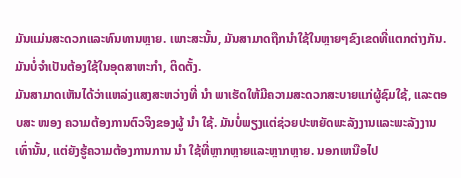ມັນແມ່ນສະດວກແລະທົນທານຫຼາຍ. ເພາະສະນັ້ນ, ມັນສາມາດຖືກນໍາໃຊ້ໃນຫຼາຍໆຂົງເຂດທີ່ແຕກຕ່າງກັນ. ມັນບໍ່ຈໍາເປັນຕ້ອງໃຊ້ໃນອຸດສາຫະກໍາ, ຕິດຕັ້ງ.
ມັນສາມາດເຫັນໄດ້ວ່າແຫລ່ງແສງສະຫວ່າງທີ່ ນຳ ພາເຮັດໃຫ້ມີຄວາມສະດວກສະບາຍແກ່ຜູ້ຊົມໃຊ້, ແລະຕອບສະ ໜອງ ຄວາມຕ້ອງການຕົວຈິງຂອງຜູ້ ນຳ ໃຊ້. ມັນບໍ່ພຽງແຕ່ຊ່ວຍປະຫຍັດພະລັງງານແລະພະລັງງານເທົ່ານັ້ນ, ແຕ່ຍັງຮູ້ຄວາມຕ້ອງການການ ນຳ ໃຊ້ທີ່ຫຼາກຫຼາຍແລະຫຼາກຫຼາຍ. ນອກເຫນືອໄປ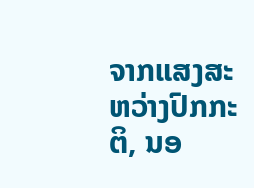ຈາກແສງສະຫວ່າງປົກກະຕິ, ນອ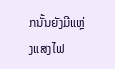ກນັ້ນຍັງມີແຫຼ່ງແສງໄຟ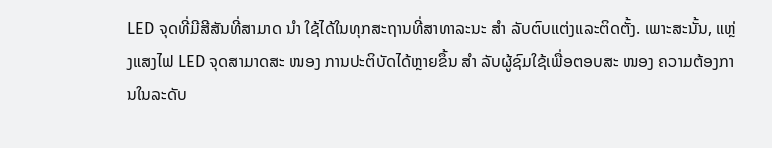LED ຈຸດທີ່ມີສີສັນທີ່ສາມາດ ນຳ ໃຊ້ໄດ້ໃນທຸກສະຖານທີ່ສາທາລະນະ ສຳ ລັບຕົບແຕ່ງແລະຕິດຕັ້ງ. ເພາະສະນັ້ນ, ແຫຼ່ງແສງໄຟ LED ຈຸດສາມາດສະ ໜອງ ການປະຕິບັດໄດ້ຫຼາຍຂຶ້ນ ສຳ ລັບຜູ້ຊົມໃຊ້ເພື່ອຕອບສະ ໜອງ ຄວາມຕ້ອງການໃນລະດັບ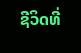ຊີວິດທີ່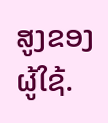ສູງຂອງຜູ້ໃຊ້.